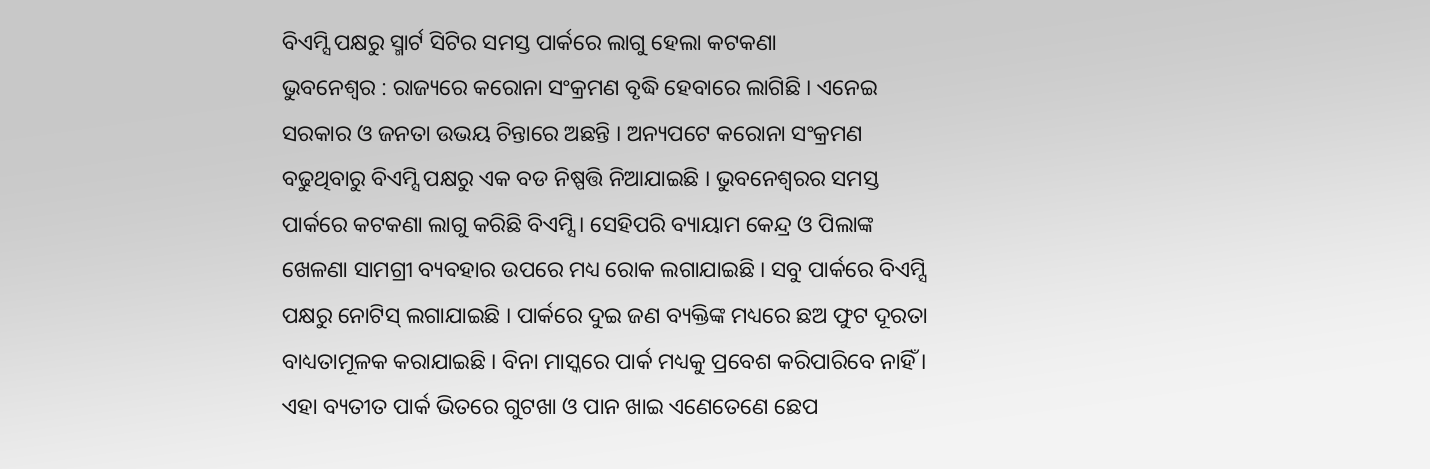ବିଏମ୍ସି ପକ୍ଷରୁ ସ୍ମାର୍ଟ ସିଟିର ସମସ୍ତ ପାର୍କରେ ଲାଗୁ ହେଲା କଟକଣା
ଭୁବନେଶ୍ୱର : ରାଜ୍ୟରେ କରୋନା ସଂକ୍ରମଣ ବୃଦ୍ଧି ହେବାରେ ଲାଗିଛି । ଏନେଇ ସରକାର ଓ ଜନତା ଉଭୟ ଚିନ୍ତାରେ ଅଛନ୍ତି । ଅନ୍ୟପଟେ କରୋନା ସଂକ୍ରମଣ ବଢୁଥିବାରୁ ବିଏମ୍ସି ପକ୍ଷରୁ ଏକ ବଡ ନିଷ୍ପତ୍ତି ନିଆଯାଇଛି । ଭୁବନେଶ୍ୱରର ସମସ୍ତ ପାର୍କରେ କଟକଣା ଲାଗୁ କରିଛି ବିଏମ୍ସି । ସେହିପରି ବ୍ୟାୟାମ କେନ୍ଦ୍ର ଓ ପିଲାଙ୍କ ଖେଳଣା ସାମଗ୍ରୀ ବ୍ୟବହାର ଉପରେ ମଧ୍ୟ ରୋକ ଲଗାଯାଇଛି । ସବୁ ପାର୍କରେ ବିଏମ୍ସି ପକ୍ଷରୁ ନୋଟିସ୍ ଲଗାଯାଇଛି । ପାର୍କରେ ଦୁଇ ଜଣ ବ୍ୟକ୍ତିଙ୍କ ମଧ୍ୟରେ ଛଅ ଫୁଟ ଦୂରତା ବାଧ୍ୟତାମୂଳକ କରାଯାଇଛି । ବିନା ମାସ୍କରେ ପାର୍କ ମଧ୍ୟକୁ ପ୍ରବେଶ କରିପାରିବେ ନାହିଁ । ଏହା ବ୍ୟତୀତ ପାର୍କ ଭିତରେ ଗୁଟଖା ଓ ପାନ ଖାଇ ଏଣେତେଣେ ଛେପ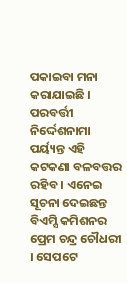ପକାଇବା ମନା କରାଯାଇଛି । ପରବର୍ତ୍ତୀ ନିର୍ଦ୍ଦେଶନାମା ପର୍ୟ୍ୟନ୍ତ ଏହି କଟକଣା ବଳବତ୍ତର ରହିବ । ଏନେଇ ସୂଚନା ଦେଇଛନ୍ତ ବିଏମ୍ସି କମିଶନର ପ୍ରେମ ଚନ୍ଦ୍ର ଚୌଧରୀ । ସେପଟେ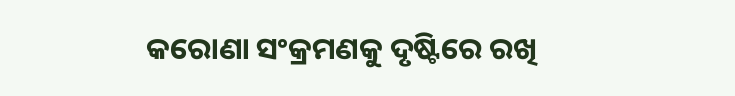କରୋଣା ସଂକ୍ରମଣକୁ ଦୃଷ୍ଟିରେ ରଖି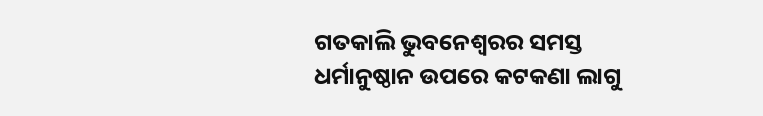ଗତକାଲି ଭୁବନେଶ୍ୱରର ସମସ୍ତ ଧର୍ମାନୁଷ୍ଠାନ ଉପରେ କଟକଣା ଲାଗୁ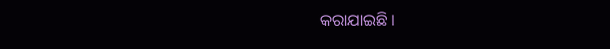କରାଯାଇଛି ।